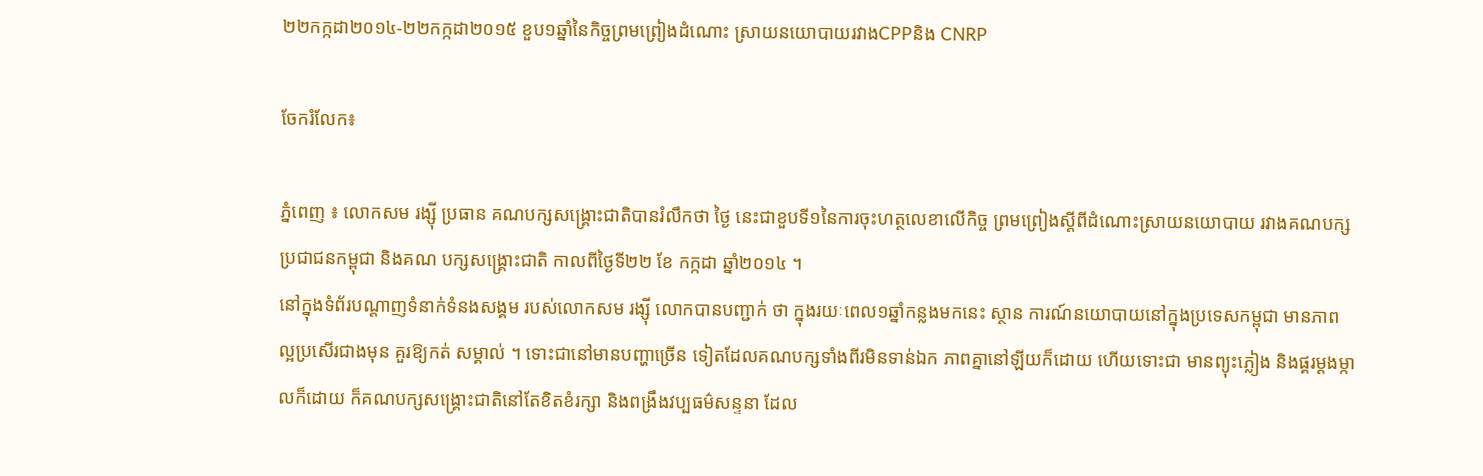២២កក្កដា២០១៤-២២កក្កដា២០១៥ ខួប១ឆ្នាំនៃកិច្ចព្រមព្រៀងដំណោះ ស្រាយនយោបាយរវាងCPPនិង CNRP

ចែករំលែក៖

ភ្នំពេញ ៖ លោកសម រង្ស៊ី ប្រធាន គណបក្សសង្គ្រោះជាតិបានរំលឹកថា ថ្ងៃ នេះជាខួបទី១នៃការចុះហត្ថលេខាលើកិច្ច ព្រមព្រៀងស្ដីពីដំណោះស្រាយនយោបាយ រវាងគណបក្សប្រជាជនកម្ពុជា និងគណ បក្សសង្គ្រោះជាតិ កាលពីថ្ងៃទី២២ ខែ កក្កដា ឆ្នាំ២០១៤ ។
នៅក្នុងទំព័របណ្ដាញទំនាក់ទំនងសង្គម របស់លោកសម រង្ស៊ី លោកបានបញ្ជាក់ ថា ក្នុងរយៈពេល១ឆ្នាំកន្លងមកនេះ ស្ថាន ការណ៍នយោបាយនៅក្នុងប្រទេសកម្ពុជា មានភាពល្អប្រសើរជាងមុន គួរឱ្យកត់ សម្គាល់ ។ ទោះជានៅមានបញ្ហាច្រើន ទៀតដែលគណបក្សទាំងពីរមិនទាន់ឯក ភាពគ្នានៅឡីយក៏ដោយ ហើយទោះជា មានព្យុះភ្លៀង និងផ្គរម្ដងម្កាលក៏ដោយ ក៏គណបក្សសង្គ្រោះជាតិនៅតែខិតខំរក្សា និងពង្រឹងវប្បធម៌សន្ទនា ដែល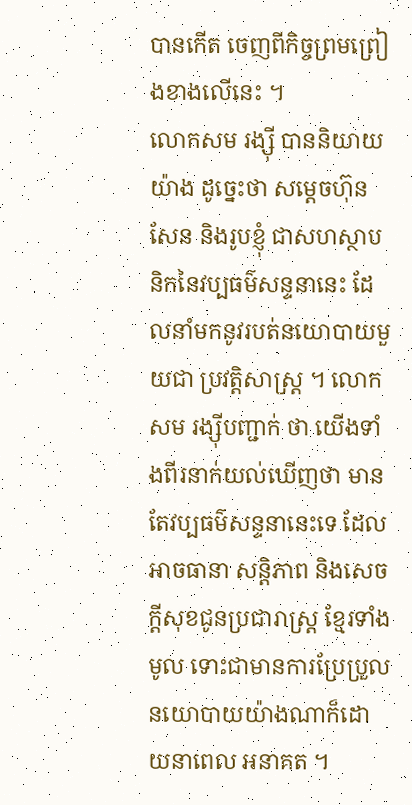បានកើត ចេញពីកិច្ចព្រមព្រៀងខាងលើនេះ ។
លោកសម រង្ស៊ី បាននិយាយយ៉ាង ដូច្នេះថា សម្ដេចហ៊ុន សែន និងរូបខ្ញុំ ជាសហស្ថាបនិកនៃវប្បធម៌សន្ទនានេះ ដែលនាំមកនូវរបត់នយោបាយមួយជា ប្រវត្ដិសាស្ដ្រ ។ លោកសម រង្ស៊ីបញ្ជាក់ ថា យើងទាំងពីរនាក់យល់ឃើញថា មាន តែវប្បធម៌សន្ទនានេះទេ ដែលអាចធានា សន្ដិភាព និងសេចក្ដីសុខជូនប្រជារាស្ដ្រ ខ្មែរទាំងមូល ទោះជាមានការប្រែប្រួល នយោបាយយ៉ាងណាក៏ដោយនាពេល អនាគត ។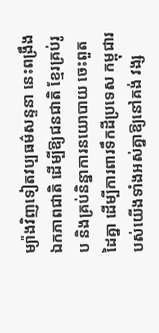ម្យ៉ាងវិញទៀតវប្បធម៌សន្ទនា នេះពង្រឹងឯកភាពជាតិ ដើម្បីឱ្យជនជាតិ ខ្មែរគ្រប់រូប និងគ្រប់និន្នាការនយោបាយ ចេះពួតដៃគ្នា ដើម្បីការពារទឹកដីប្រទេស កម្ពុជារបស់យើងទាំងអស់គ្នាឱ្យនៅគង់ វង្ស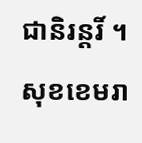ជានិរន្ដរិ៍ ។ សុខខេមរា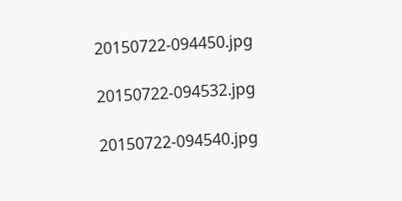20150722-094450.jpg

20150722-094532.jpg

20150722-094540.jpg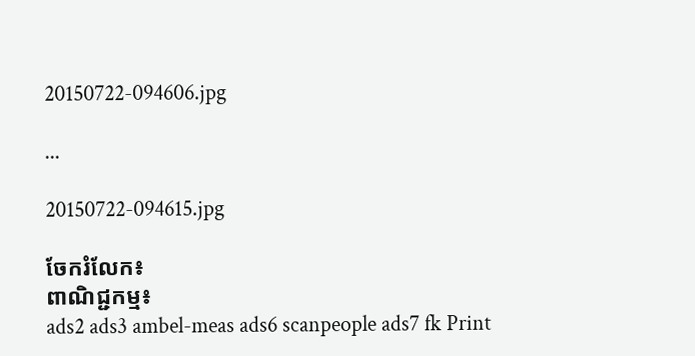20150722-094606.jpg

...

20150722-094615.jpg

ចែករំលែក៖
ពាណិជ្ជកម្ម៖
ads2 ads3 ambel-meas ads6 scanpeople ads7 fk Print